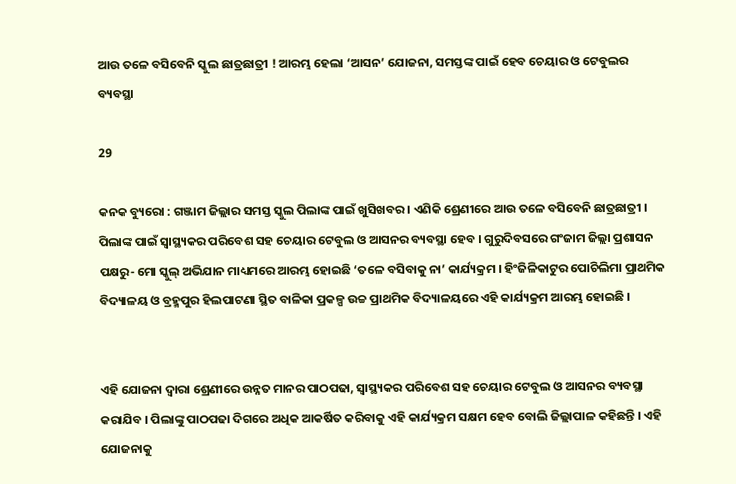ଆଉ ତଳେ ବସିବେନି ସ୍କୁଲ ଛାତ୍ରଛାତ୍ରୀ ! ଆରମ୍ଭ ହେଲା ‘ଆସନ’ ଯୋଜନା, ସମସ୍ତଙ୍କ ପାଇଁ ହେବ ଚେୟାର ଓ ଟେବୁଲର ବ୍ୟବସ୍ଥା

29

କନକ ବ୍ୟୁରୋ : ଗଞ୍ଜାମ ଜିଲ୍ଲାର ସମସ୍ତ ସ୍କୁଲ ପିଲାଙ୍କ ପାଇଁ ଖୁସିଖବର । ଏଣିକି ଶ୍ରେଣୀରେ ଆଉ ତଳେ ବସିବେନି ଛାତ୍ରଛାତ୍ରୀ । ପିଲାଙ୍କ ପାଇଁ ସ୍ୱାସ୍ଥ୍ୟକର ପରିବେଶ ସହ ଚେୟାର ଟେବୁଲ ଓ ଆସନର ବ୍ୟବସ୍ଥା ହେବ । ଗୁରୁଦିବସରେ ଗଂଜାମ ଜିଲ୍ଲା ପ୍ରଶାସନ ପକ୍ଷରୁ- ମୋ ସ୍କୁଲ୍ ଅଭିଯାନ ମାଧ୍ୟମରେ ଆରମ୍ଭ ହୋଇଛି ‘ତଳେ ବସିବାକୁ ନା’ କାର୍ଯ୍ୟକ୍ରମ । ହିଂଜିଳିକାଟୁର ପୋଚିଲିମା ପ୍ରାଥମିକ ବିଦ୍ୟାଳୟ ଓ ବ୍ରହ୍ମପୁର ହିଲପାଟଣା ସ୍ଥିତ ବାଳିକା ପ୍ରକଳ୍ପ ଉଚ୍ଚ ପ୍ରାଥମିକ ବିଦ୍ୟାଳୟରେ ଏହି କାର୍ଯ୍ୟକ୍ରମ ଆରମ୍ଭ ହୋଇଛି ।


ଏହି ଯୋଜନା ଦ୍ୱାରା ଶ୍ରେଣୀରେ ଉନ୍ନତ ମାନର ପାଠପଢା, ସ୍ୱାସ୍ଥ୍ୟକର ପରିବେଶ ସହ ଚେୟାର ଟେବୁଲ ଓ ଆସନର ବ୍ୟବସ୍ଥା କରାଯିବ । ପିଲାଙ୍କୁ ପାଠପଢା ଦିଗରେ ଅଧିକ ଆକର୍ଷିତ କରିବାକୁ ଏହି କାର୍ଯ୍ୟକ୍ରମ ସକ୍ଷମ ହେବ ବୋଲି ଜିଲ୍ଲାପାଳ କହିଛନ୍ତି । ଏହି ଯୋଜନାକୁ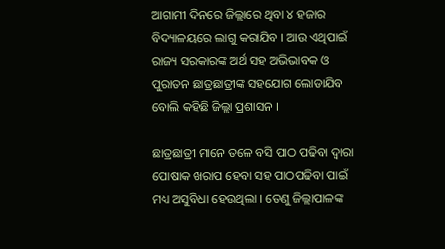ଆଗାମୀ ଦିନରେ ଜିଲ୍ଲାରେ ଥିବା ୪ ହଜାର ବିଦ୍ୟାଳୟରେ ଲାଗୁ କରାଯିବ । ଆଉ ଏଥିପାଇଁ ରାଜ୍ୟ ସରକାରଙ୍କ ଅର୍ଥ ସହ ଅଭିଭାବକ ଓ ପୁରାତନ ଛାତ୍ରଛାତ୍ରୀଙ୍କ ସହଯୋଗ ଲୋଡାଯିବ ବୋଲି କହିଛି ଜିଲ୍ଲା ପ୍ରଶାସନ ।

ଛାତ୍ରଛାତ୍ରୀ ମାନେ ତଳେ ବସି ପାଠ ପଢିବା ଦ୍ୱାରା ପୋଷାକ ଖରାପ ହେବା ସହ ପାଠପଢିବା ପାଇଁ ମଧ୍ୟ ଅସୁବିଧା ହେଉଥିଲା । ତେଣୁ ଜିଲ୍ଲାପାଳଙ୍କ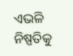ଏଭଳି ନିଷ୍ପତିକୁ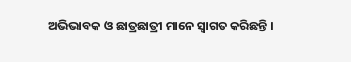ଅଭିଭାବକ ଓ ଛାତ୍ରଛାତ୍ରୀ ମାନେ ସ୍ୱାଗତ କରିଛନ୍ତି ।